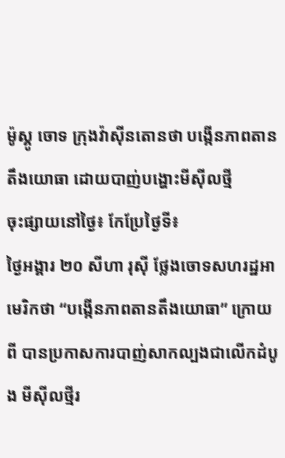ម៉ូស្គូ ចោទ ក្រុងវ៉ាស៊ីនតោនថា បង្កើនភាពតានតឹងយោធា ដោយបាញ់បង្ហោះមីស៊ីលថ្មី
ចុះផ្សាយនៅថ្ងៃ៖ កែប្រែថ្ងៃទី៖
ថ្ងៃអង្គារ ២០ សីហា រុស៊ី ថ្លែងចោទសហរដ្ឋអាមេរិកថា “បង្កើនភាពតានតឹងយោធា” ក្រោយពី បានប្រកាសការបាញ់សាកល្បងជាលើកដំបូង មីស៊ីលថ្មីរ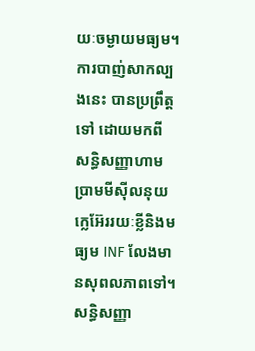យៈចម្ងាយមធ្យម។ ការបាញ់សាកល្បងនេះ បានប្រព្រឹត្តទៅ ដោយមកពី សន្ធិសញ្ញាហាមប្រាមមីស៊ីលនុយក្លេអ៊ែររយៈខ្លីនិងមធ្យម INF លែងមានសុពលភាពទៅ។ សន្ធិសញ្ញា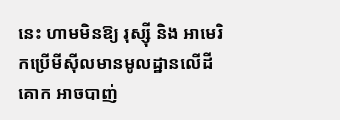នេះ ហាមមិនឱ្យ រុស្ស៊ី និង អាមេរិកប្រើមីស៊ីលមានមូលដ្ឋានលើដីគោក អាចបាញ់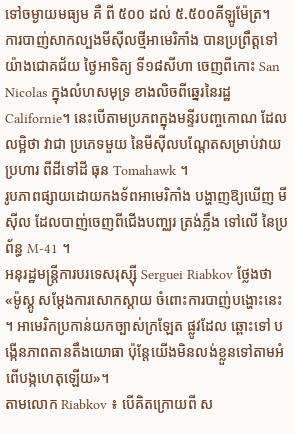ទៅចម្ងាយមធ្យម គឺ ពី ៥០០ ដល់ ៥.៥០០គីឡូម៉ែត្រ។
ការបាញ់សាកល្បងមីស៊ីលថ្មីអាមេរិកាំង បានប្រព្រឹត្តទៅយ៉ាងជោគជ័យ ថ្ងៃអាទិត្យ ទី១៨សីហា ចេញពីកោះ San Nicolas ក្នុងលំហសមុទ្រ ខាងលិចពីឆ្នេរនៃរដ្ឋ Californie។ នេះបើតាមប្រភពក្នុងមន្ទីរបញ្ចកោណ ដែលលម្អិថា វាជា ប្រភេទមួយ នៃមីស៊ីលបណ្តែតសម្រាប់វាយប្រហារ ពីដីទៅដី ធុន Tomahawk ។
រូបភាពផ្សាយដោយកងទ័ពអាមេរិកាំង បង្ហាញឱ្យឃើញ មីស៊ីល ដែលបាញ់ចេញពីជើងបញ្ឈរ ត្រង់ភ្លឹង ទៅលើ នៃប្រព័ន្ធ M-41 ។
អនុរដ្ឋមន្ត្រីការបរទេសរុស្ស៊ី Serguei Riabkov ថ្លែងថា «ម៉ូស្គូ សម្តែងការសោកស្តាយ ចំពោះការបាញ់បង្ហោះនេះ ។ អាមេរិកប្រកាន់យកច្បាស់ក្រឡែត ផ្លូវដែល ឆ្ពោះទៅ បង្កើនភាពតានតឹងយោធា ប៉ុន្តែយើងមិនលង់ខ្លួនទៅតាមអំពើបង្កហេតុឡើយ»។
តាមលោក Riabkov ៖ បើគិតក្រោយពី ស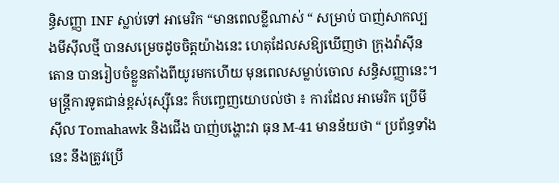ន្ធិសញ្ញា INF ស្លាប់ទៅ អាមេរិក “មានពេលខ្លីណាស់ “ សម្រាប់ បាញ់សាកល្បងមីស៊ីលថ្មី បានសម្រេចដូចចិត្តយ៉ាងនេះ ហេតុដែលសឱ្យឃើញថា ក្រុងវ៉ាស៊ីនតោន បានរៀបចំខ្លួនតាំងពីយូរមកហើយ មុនពេលសម្លាប់ចោល សន្ធិសញ្ញានេះ។
មន្ត្រីការទូតជាន់ខ្ពស់រុស្ស៊ីនេះ ក៏បញ្ចេញយោបល់ថា ៖ ការដែល អាមេរិក ប្រើមីស៊ីល Tomahawk និងជើង បាញ់បង្ហោះវា ធុន M-41 មានន័យថា “ ប្រព័ន្ធទាំងនេះ នឹងត្រូវប្រើ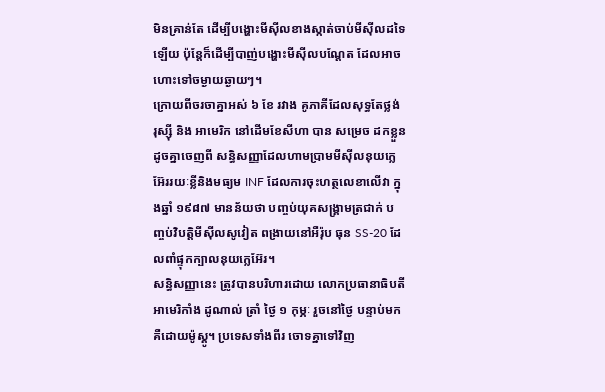មិនគ្រាន់តែ ដើម្បីបង្ហោះមីស៊ីលខាងស្កាត់ចាប់មីស៊ីលដទៃឡើយ ប៉ុន្តែក៏ដើម្បីបាញ់បង្ហោះមីស៊ីលបណ្តែត ដែលអាចហោះទៅចម្ងាយឆ្ងាយៗ។
ក្រោយពីចរចាគ្នាអស់ ៦ ខែ រវាង គូភាគីដែលសុទ្ធតែថ្លង់ រុស្ស៊ី និង អាមេរិក នៅដើមខែសីហា បាន សម្រេច ដកខ្លួនដូចគ្នាចេញពី សន្ធិសញ្ញាដែលហាមប្រាមមីស៊ីលនុយក្លេអ៊ែររយៈខ្លីនិងមធ្យម INF ដែលការចុះហត្ថលេខាលើវា ក្នុងឆ្នាំ ១៩៨៧ មានន័យថា បញ្ចប់យុគសង្គ្រាមត្រជាក់ បញ្ចប់វិបត្តិមីស៊ីលសូវៀត ពង្រាយនៅអឺរ៉ុប ធុន SS-20 ដែលពាំផ្ទុកក្បាលនុយក្លេអ៊ែរ។
សន្ធិសញ្ញានេះ ត្រូវបានបរិហារដោយ លោកប្រធានាធិបតីអាមេរិកាំង ដូណាល់ ត្រាំ ថ្ងៃ ១ កុម្ភៈ រួចនៅថ្ងៃ បន្ទាប់មក គឺដោយម៉ូស្គូ។ ប្រទេសទាំងពីរ ចោទគ្នាទៅវិញ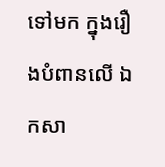ទៅមក ក្នុងរឿងបំពានលើ ឯកសា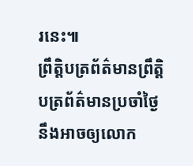រនេះ៕
ព្រឹត្តិបត្រព័ត៌មានព្រឹត្តិបត្រព័ត៌មានប្រចាំថ្ងៃនឹងអាចឲ្យលោក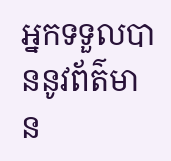អ្នកទទួលបាននូវព័ត៌មាន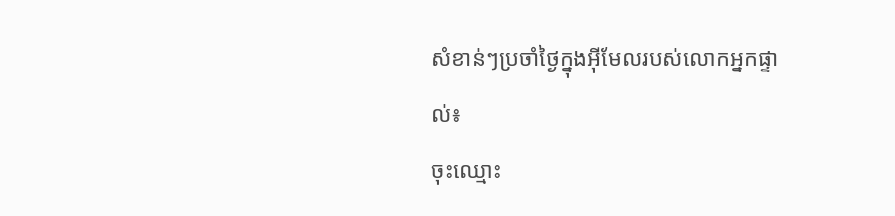សំខាន់ៗប្រចាំថ្ងៃក្នុងអ៊ីមែលរបស់លោកអ្នកផ្ទាល់៖
ចុះឈ្មោះ